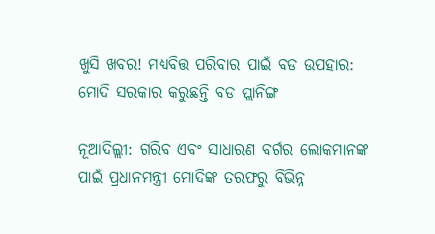ଖୁସି ଖବର! ମଧ୍ୟବିତ୍ତ ପରିବାର ପାଇଁ ବଡ ଉପହାର: ମୋଦି ସରକାର କରୁଛନ୍ତି ବଡ ପ୍ଲାନିଙ୍ଗ

ନୂଆଦିଲ୍ଲୀ: ଗରିବ ଏବଂ ସାଧାରଣ ବର୍ଗର ଲୋକମାନଙ୍କ ପାଇଁ ପ୍ରଧାନମନ୍ତ୍ରୀ ମୋଦିଙ୍କ ତରଫରୁ ବିଭିନ୍ନ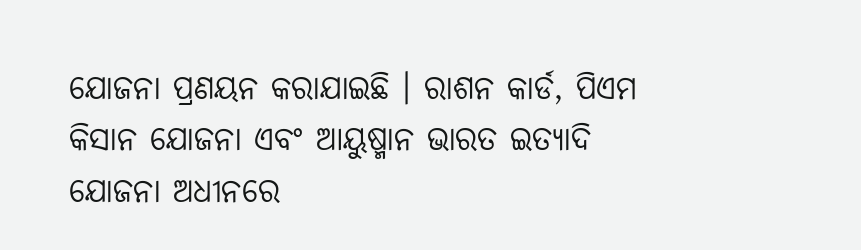ଯୋଜନା ପ୍ରଣୟନ କରାଯାଇଛି । ରାଶନ କାର୍ଡ, ପିଏମ କିସାନ ଯୋଜନା ଏବଂ ଆୟୁଷ୍ମାନ ଭାରତ ଇତ୍ୟାଦି ଯୋଜନା ଅଧୀନରେ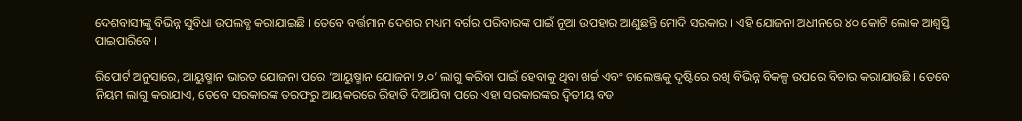ଦେଶବାସୀଙ୍କୁ ବିଭିନ୍ନ ସୁବିଧା ଉପଲବ୍ଧ କରାଯାଇଛି । ତେବେ ବର୍ତ୍ତମାନ ଦେଶର ମଧ୍ୟମ ବର୍ଗର ପରିବାରଙ୍କ ପାଇଁ ନୂଆ ଉପହାର ଆଣୁଛନ୍ତି ମୋଦି ସରକାର । ଏହି ଯୋଜନା ଅଧୀନରେ ୪୦ କୋଟି ଲୋକ ଆଶ୍ୱସ୍ତି ପାଇପାରିବେ ।

ରିପୋର୍ଟ ଅନୁସାରେ, ଆୟୁଷ୍ମାନ ଭାରତ ଯୋଜନା ପରେ ‘ଆୟୁଷ୍ମାନ ଯୋଜନା ୨.୦’ ଲାଗୁ କରିବା ପାଇଁ ହେବାକୁ ଥିବା ଖର୍ଚ୍ଚ ଏବଂ ଚାଲେଞ୍ଜକୁ ଦୃଷ୍ଟିରେ ରଖି ବିଭିନ୍ନ ବିକଳ୍ପ ଉପରେ ବିଚାର କରାଯାଉଛି । ତେବେ ନିୟମ ଲାଗୁ କରାଯାଏ, ତେବେ ସରକାରଙ୍କ ତରଫରୁ ଆୟକରରେ ରିହାତି ଦିଆଯିବା ପରେ ଏହା ସରକାରଙ୍କର ଦ୍ୱିତୀୟ ବଡ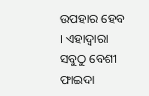ଉପହାର ହେବ । ଏହାଦ୍ୱାରା ସବୁଠୁ ବେଶୀ ଫାଇଦା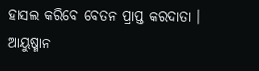ହାସଲ କରିବେ ବେତନ ପ୍ରାପ୍ତ କରଦାତା । ଆୟୁଷ୍ମାନ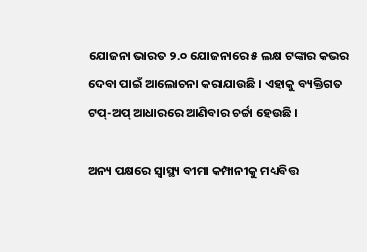ଯୋଜନା ଭାରତ ୨.୦ ଯୋଜନାରେ ୫ ଲକ୍ଷ ଟଙ୍କାର କଭର ଦେବା ପାଇଁ ଆଲୋଚନା କରାଯାଉଛି । ଏହାକୁ ବ୍ୟକ୍ତିଗତ ଟପ୍-ଅପ୍ ଆଧାରରେ ଆଣିବାର ଚର୍ଚ୍ଚା ହେଉଛି ।

ଅନ୍ୟ ପକ୍ଷରେ ସ୍ୱାସ୍ଥ୍ୟ ବୀମା କମ୍ପାନୀକୁ ମଧ୍ୟବିତ୍ତ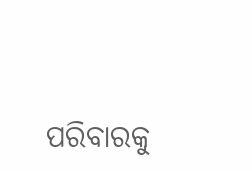ପରିବାରକୁ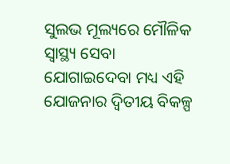ସୁଲଭ ମୂଲ୍ୟରେ ମୌଳିକ ସ୍ୱାସ୍ଥ୍ୟ ସେବା ଯୋଗାଇଦେବା ମଧ୍ୟ ଏହି ଯୋଜନାର ଦ୍ୱିତୀୟ ବିକଳ୍ପ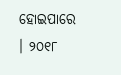ହୋଇପାରେ । ୨୦୧୮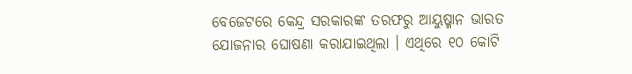ବେଜେଟରେ କେନ୍ଦ୍ର ସରକାରଙ୍କ ତରଫରୁ ଆୟୁଷ୍ମାନ ଭାରତ ଯୋଜନାର ଘୋଷଣା କରାଯାଇଥିଲା । ଏଥିରେ ୧୦ କୋଟି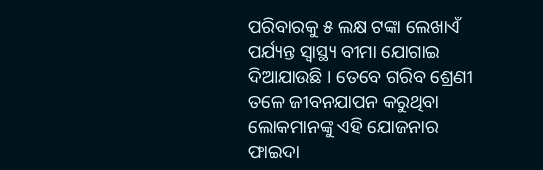ପରିବାରକୁ ୫ ଲକ୍ଷ ଟଙ୍କା ଲେଖାଏଁ ପର୍ଯ୍ୟନ୍ତ ସ୍ୱାସ୍ଥ୍ୟ ବୀମା ଯୋଗାଇ ଦିଆଯାଉଛି । ତେବେ ଗରିବ ଶ୍ରେଣୀ ତଳେ ଜୀବନଯାପନ କରୁଥିବା ଲୋକମାନଙ୍କୁ ଏହି ଯୋଜନାର ଫାଇଦା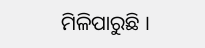ମିଳିପାରୁଛି ।